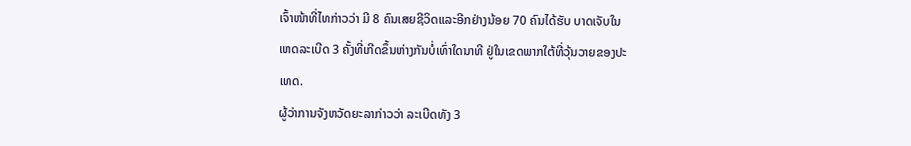ເຈົ້າໜ້າທີ່ໄທກ່າວວ່າ ມີ 8 ຄົນເສຍຊີວິດແລະອີກຢ່າງນ້ອຍ 70 ຄົນໄດ້ຮັບ ບາດເຈັບໃນ
ເຫດລະເບີດ 3 ຄັ້ງທີ່ເກີດຂຶ້ນຫ່າງກັນບໍ່ເທົ່າໃດນາທີ ຢູ່ໃນເຂດພາກໃຕ້ທີ່ວຸ້ນວາຍຂອງປະ
ເທດ.
ຜູ້ວ່າການຈັງຫວັດຍະລາກ່າວວ່າ ລະເບີດທັງ 3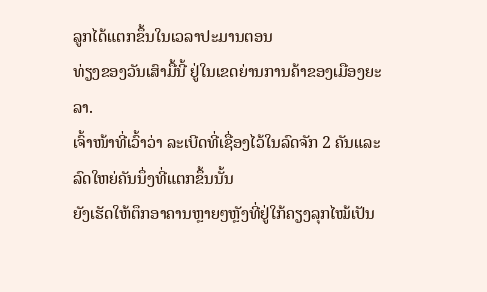ລູກໄດ້ແຕກຂຶ້ນໃນເວລາປະມານຕອນ
ທ່ຽງຂອງວັນເສົາມື້ນີ້ ຢູ່ໃນເຂດຍ່ານການຄ້າຂອງເມືອງຍະລາ.
ເຈົ້າໜ້າທີ່ເວົ້າວ່າ ລະເບີດທີ່ເຊື່ອງໄວ້ໃນລົດຈັກ 2 ຄັນແລະລົດໃຫຍ່ຄັນນຶ່ງທີ່ແຕກຂຶ້ນນັ້ນ
ຍັງເຮັດໃຫ້ຕຶກອາຄານຫຼາຍໆຫຼັງທີ່ຢູ່ໃກ້ຄຽງລຸກໄໝ້ເປັນ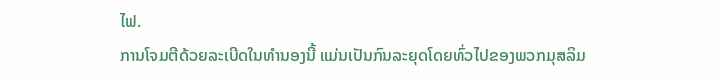ໄຟ.
ການໂຈມຕີດ້ວຍລະເບີດໃນທຳນອງນີ້ ແມ່ນເປັນກົນລະຍຸດໂດຍທົ່ວໄປຂອງພວກມຸສລິມ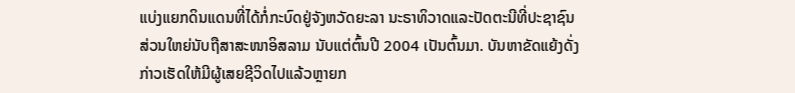ແບ່ງແຍກດິນແດນທີ່ໄດ້ກໍ່ກະບົດຢູ່ຈັງຫວັດຍະລາ ນະຣາທິວາດແລະປັດຕະນີທີ່ປະຊາຊົນ
ສ່ວນໃຫຍ່ນັບຖືສາສະໜາອິສລາມ ນັບແຕ່ຕົ້ນປີ 2004 ເປັນຕົ້ນມາ. ບັນຫາຂັດແຍ້ງດັ່ງ
ກ່າວເຮັດໃຫ້ມີຜູ້ເສຍຊີວິດໄປແລ້ວຫຼາຍກ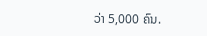ວ່າ 5,000 ຄົນ.